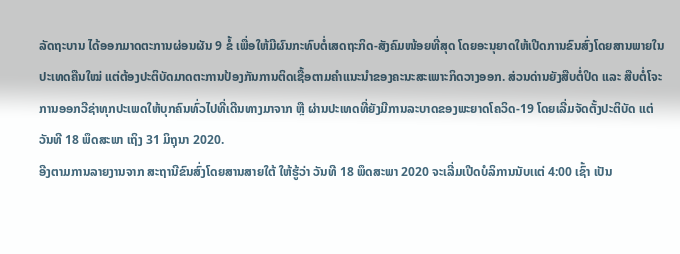ລັດຖະບານ ໄດ້ອອກມາດຕະການຜ່ອນຜັນ 9 ຂໍ້ ເພື່ອໃຫ້ມີຜົນກະທົບຕໍ່ເສດຖະກິດ-ສັງຄົມໜ້ອຍທີ່ສຸດ ໂດຍອະນຸຍາດໃຫ້ເປີດການຂົນສົ່ງໂດຍສານພາຍໃນປະເທດຄືນໃໝ່ ແຕ່ຕ້ອງປະຕິບັດມາດຕະການປ້ອງກັນການຕິດເຊື້ອຕາມຄໍາແນະນໍາຂອງຄະນະສະເພາະກິດວາງອອກ. ສ່ວນດ່ານຍັງສືບຕໍ່ປິດ ແລະ ສືບຕໍ່ໂຈະການອອກວີຊ່າທຸກປະເພດໃຫ້ບຸກຄົນທົ່ວໄປທີ່ເດີນທາງມາຈາກ ຫຼື ຜ່ານປະເທດທີ່ຍັງມີການລະບາດຂອງພະຍາດໂຄວິດ-19 ໂດຍເລີ່ມຈັດຕັ້ງປະຕິບັດ ແຕ່ວັນທີ 18 ພຶດສະພາ ເຖິງ 31 ມິຖຸນາ 2020.
ອີງຕາມການລາຍງານຈາກ ສະຖານີຂົນສົ່ງໂດຍສານສາຍໃຕ້ ໃຫ້ຮູ້ວ່າ ວັນທີ 18 ພຶດສະພາ 2020 ຈະເລີ່ມເປີດບໍລິການນັບເເຕ່ 4:00 ເຊົ້າ ເປັນ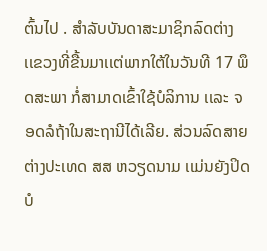ຕົ້ນໄປ . ສໍາລັບບັນດາສະມາຊິກລົດຕ່າງເເຂວງທີ່ຂື້ນມາເເຕ່ພາກໃຕ້ໃນວັນທີ 17 ພຶດສະພາ ກໍ່ສາມາດເຂົ້າໃຊ້ບໍລິການ ເເລະ ຈອດລໍຖ້າໃນສະຖານີໄດ້ເລີຍ. ສ່ວນລົດສາຍຕ່າງປະເທດ ສສ ຫວຽດນາມ ເເມ່ນຍັງປິດບໍ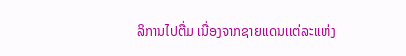ລິການໄປຕື່ມ ເນື່ອງຈາກຊາຍເເດນເເຕ່ລະເເຫ່ງ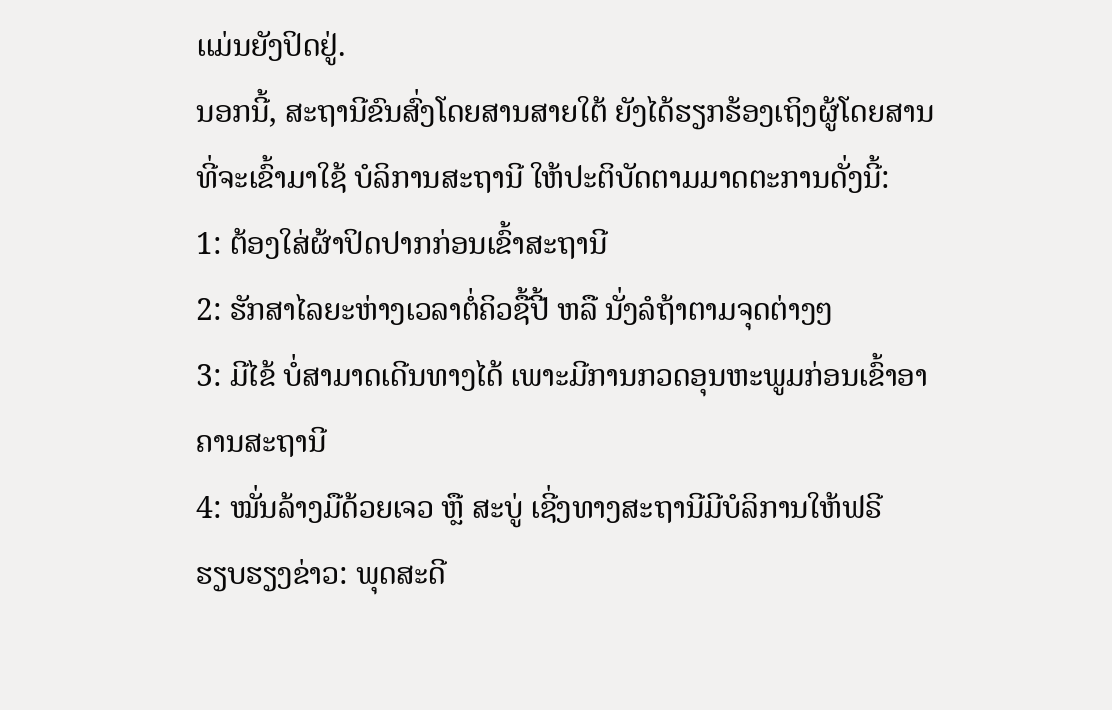ເເມ່ນຍັງປິດຢູ່.
ນອກນີ້, ສະຖານີຂົນສົ່ງໂດຍສານສາຍໃຕ້ ຍັງໄດ້ຮຽກຮ້ອງເຖິງຜູ້ໂດຍສານທີ່ຈະເຂົ້າມາໃຊ້ ບໍລິການສະຖານີ ໃຫ້ປະຕິບັດຕາມມາດຕະການດັ່ງນີ້:
1: ຕ້ອງໃສ່ຜ້າປິດປາກກ່ອນເຂົ້າສະຖານີ
2: ຮັກສາໄລຍະຫ່າງເວລາຕໍ່ຄິວຊື້ປີ້ ຫລື ນັ່ງລໍຖ້າຕາມຈຸດຕ່າງໆ
3: ມີໄຂ້ ບໍ່ສາມາດເດີນທາງໄດ້ ເພາະມີການກວດອຸນຫະພູມກ່ອນເຂົ້າອາຄານສະຖານີ
4: ໝັ່ນລ້າງມືດ້ວຍເຈວ ຫຼື ສະບູ່ ເຊີ່ງທາງສະຖານີມີບໍລິການໃຫ້ຟຣີ
ຮຽບຮຽງຂ່າວ: ພຸດສະດີ